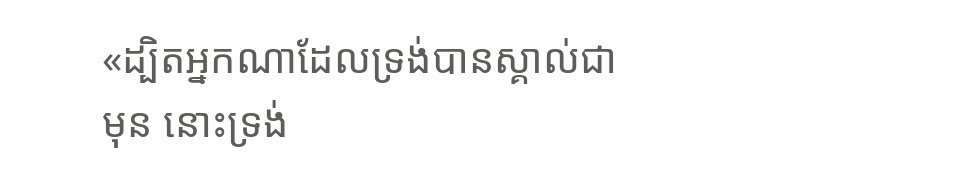«ដ្បិតអ្នកណាដែលទ្រង់បានស្គាល់ជាមុន នោះទ្រង់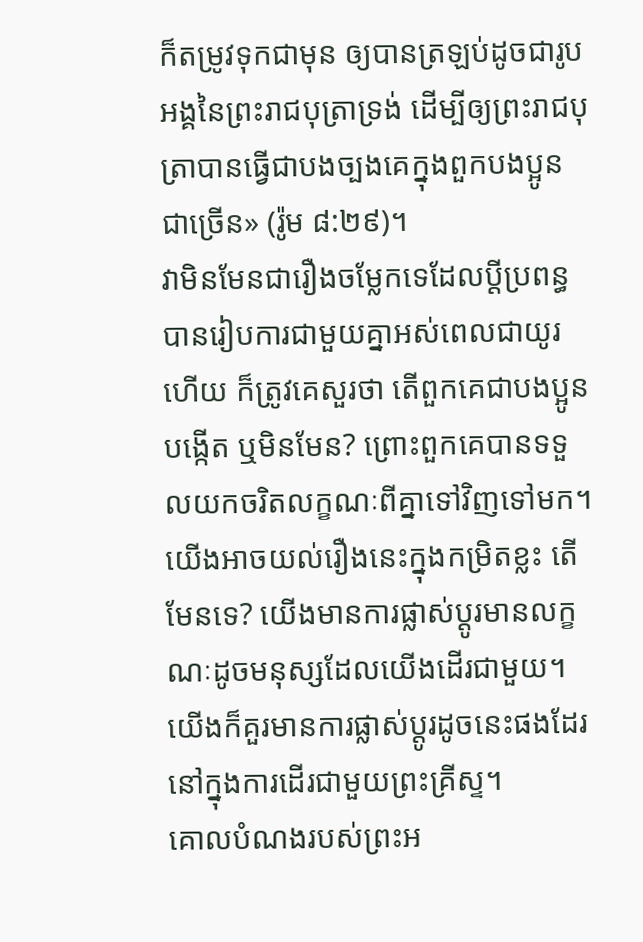ក៏តម្រូវទុកជាមុន ឲ្យបានត្រឡប់ដូចជារូបអង្គនៃព្រះរាជបុត្រាទ្រង់ ដើម្បីឲ្យព្រះរាជបុត្រាបានធ្វើជាបងច្បងគេក្នុងពួកបងប្អូនជាច្រើន» (រ៉ូម ៨:២៩)។
វាមិនមែនជារឿងចម្លែកទេដែលប្ដីប្រពន្ធបានរៀបការជាមួយគ្នាអស់ពេលជាយូរហើយ ក៏ត្រូវគេសួរថា តើពួកគេជាបងប្អូនបង្កើត ឬមិនមែន? ព្រោះពួកគេបានទទួលយកចរិតលក្ខណៈពីគ្នាទៅវិញទៅមក។ យើងអាចយល់រឿងនេះក្នុងកម្រិតខ្លះ តើមែនទេ? យើងមានការផ្លាស់ប្ដូរមានលក្ខណៈដូចមនុស្សដែលយើងដើរជាមួយ។ យើងក៏គួរមានការផ្លាស់ប្ដូរដូចនេះផងដែរនៅក្នុងការដើរជាមួយព្រះគ្រីស្ទ។
គោលបំណងរបស់ព្រះអ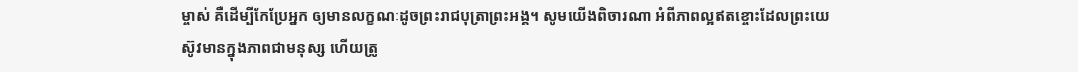ម្ចាស់ គឺដើម្បីកែប្រែអ្នក ឲ្យមានលក្ខណៈដូចព្រះរាជបុត្រាព្រះអង្គ។ សូមយើងពិចារណា អំពីភាពល្អឥតខ្ចោះដែលព្រះយេស៊ូវមានក្នុងភាពជាមនុស្ស ហើយត្រូ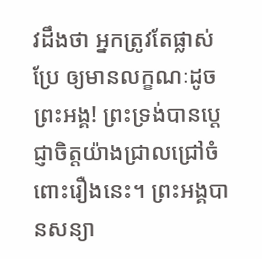វដឹងថា អ្នកត្រូវតែផ្លាស់ប្រែ ឲ្យមានលក្ខណៈដូចព្រះអង្គ! ព្រះទ្រង់បានប្ដេជ្ញាចិត្តយ៉ាងជ្រាលជ្រៅចំពោះរឿងនេះ។ ព្រះអង្គបានសន្យា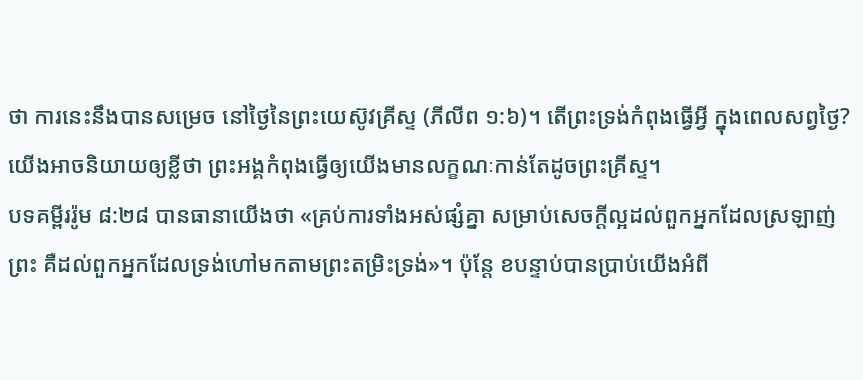ថា ការនេះនឹងបានសម្រេច នៅថ្ងៃនៃព្រះយេស៊ូវគ្រីស្ទ (ភីលីព ១:៦)។ តើព្រះទ្រង់កំពុងធ្វើអ្វី ក្នុងពេលសព្វថ្ងៃ? យើងអាចនិយាយឲ្យខ្លីថា ព្រះអង្គកំពុងធ្វើឲ្យយើងមានលក្ខណៈកាន់តែដូចព្រះគ្រីស្ទ។
បទគម្ពីររ៉ូម ៨:២៨ បានធានាយើងថា «គ្រប់ការទាំងអស់ផ្សំគ្នា សម្រាប់សេចក្តីល្អដល់ពួកអ្នកដែលស្រឡាញ់ព្រះ គឺដល់ពួកអ្នកដែលទ្រង់ហៅមកតាមព្រះតម្រិះទ្រង់»។ ប៉ុន្តែ ខបន្ទាប់បានប្រាប់យើងអំពី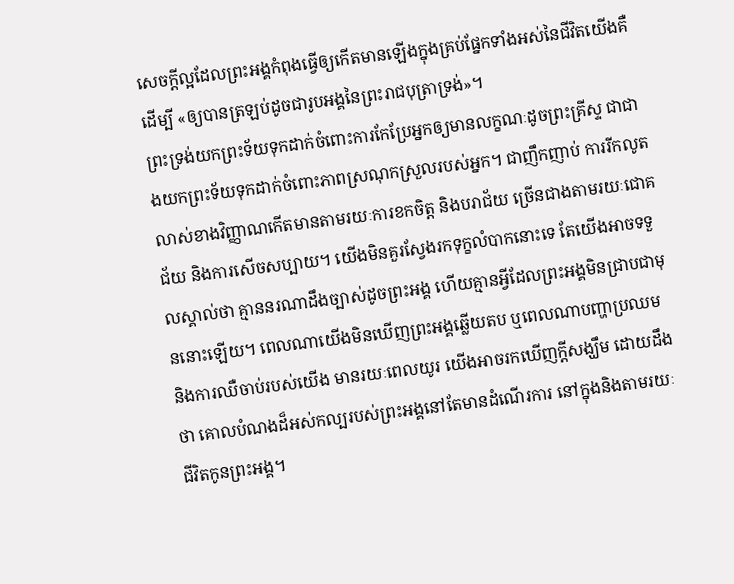សេចក្តីល្អដែលព្រះអង្គកំពុងធ្វើឲ្យកើតមានឡើងក្នុងគ្រប់ផ្នែកទាំងអស់នៃជីវិតយើងគឺដើម្បី «ឲ្យបានត្រឡប់ដូចជារូបអង្គនៃព្រះរាជបុត្រាទ្រង់»។
ព្រះទ្រង់យកព្រះទ័យទុកដាក់ចំពោះការកែប្រែអ្នកឲ្យមានលក្ខណៈដូចព្រះគ្រីស្ទ ជាជាងយកព្រះទ័យទុកដាក់ចំពោះភាពស្រណុកស្រួលរបស់អ្នក។ ជាញឹកញាប់ ការរីកលូតលាស់ខាងវិញ្ញាណកើតមានតាមរយៈការខកចិត្ត និងបរាជ័យ ច្រើនជាងតាមរយៈជោគជ័យ និងការសើចសប្បាយ។ យើងមិនគួរស្វែងរកទុក្ខលំបាកនោះទេ តែយើងអាចទទួលស្គាល់ថា គ្មាននរណាដឹងច្បាស់ដូចព្រះអង្គ ហើយគ្មានអ្វីដែលព្រះអង្គមិនជ្រាបជាមុននោះឡើយ។ ពេលណាយើងមិនឃើញព្រះអង្គឆ្លើយតប ឬពេលណាបញ្ហាប្រឈម និងការឈឺចាប់របស់យើង មានរយៈពេលយូរ យើងអាចរកឃើញក្តីសង្ឃឹម ដោយដឹងថា គោលបំណងដ៏អស់កល្បរបស់ព្រះអង្គនៅតែមានដំណើរការ នៅក្នុងនិងតាមរយៈជីវិតកូនព្រះអង្គ។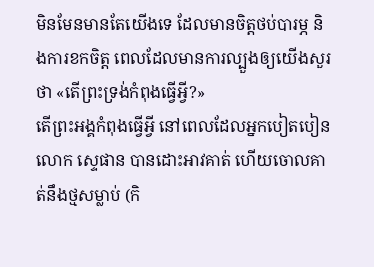មិនមែនមានតែយើងទេ ដែលមានចិត្តថប់បារម្ភ និងការខកចិត្ត ពេលដែលមានការល្បួងឲ្យយើងសួរថា «តើព្រះទ្រង់កំពុងធ្វើអ្វី?»
តើព្រះអង្គកំពុងធ្វើអ្វី នៅពេលដែលអ្នកបៀតបៀនលោក ស្ទេផាន បានដោះអាវគាត់ ហើយចោលគាត់នឹងថ្មសម្លាប់ (កិ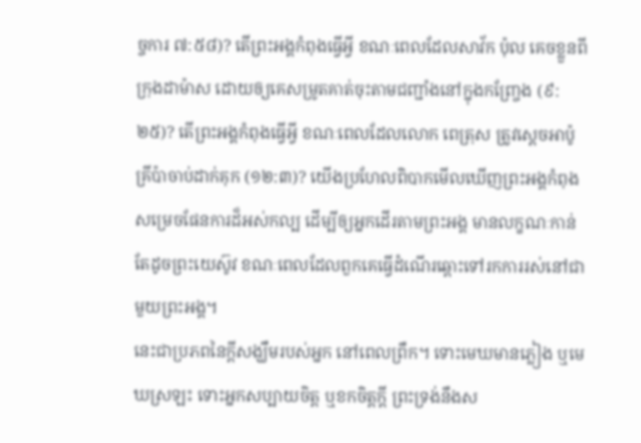ច្ចការ ៧:៥៨)? តើព្រះអង្គកំពុងធ្វើអ្វី ខណៈពេលដែលសាវ័ក ប៉ុល គេចខ្លួនពីក្រុងដាម៉ាស ដោយឲ្យគេសម្រូតគាត់ចុះតាមជញ្ជាំងនៅក្នុងកញ្ច្រែង (៩:២៥)? តើព្រះអង្គកំពុងធ្វើអ្វី ខណៈពេលដែលលោក ពេត្រុស ត្រូវស្ដេចអាប៉ូគ្រីប៉ាចាប់ដាក់គុក (១២:៣)? យើងប្រហែលពិបាកមើលឃើញព្រះអង្គកំពុងសម្រេចផែនការដ៏អស់កល្ប ដើម្បីឲ្យអ្នកដើរតាមព្រះអង្គ មានលក្ខណៈកាន់តែដូចព្រះយេស៊ូវ ខណៈពេលដែលពួកគេធ្វើដំណើរឆ្ពោះទៅរកការរស់នៅជាមួយព្រះអង្គ។
នេះជាប្រភពនៃក្តីសង្ឃឹមរបស់អ្នក នៅពេលព្រឹក។ ទោះមេឃមានភ្លៀង ឬមេឃស្រឡះ ទោះអ្នកសប្បាយចិត្ត ឬខកចិត្តក្តី ព្រះទ្រង់នឹងស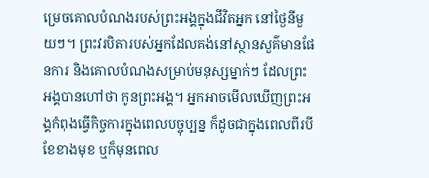ម្រេចគោលបំណងរបស់ព្រះអង្គក្នុងជីវិតអ្នក នៅថ្ងៃនីមួយៗ។ ព្រះវរបិតារបស់អ្នកដែលគង់នៅស្ថានសួគ៌មានផែនការ និងគោលបំណងសម្រាប់មនុស្សម្នាក់ៗ ដែលព្រះអង្គបានហៅថា កូនព្រះអង្គ។ អ្នកអាចមើលឃើញព្រះអង្គកំពុងធ្វើកិច្ចការក្នុងពេលបច្ចុប្បន្ន ក៏ដូចជាក្នុងពេលពីរបីខែខាងមុខ ឬក៏មុនពេល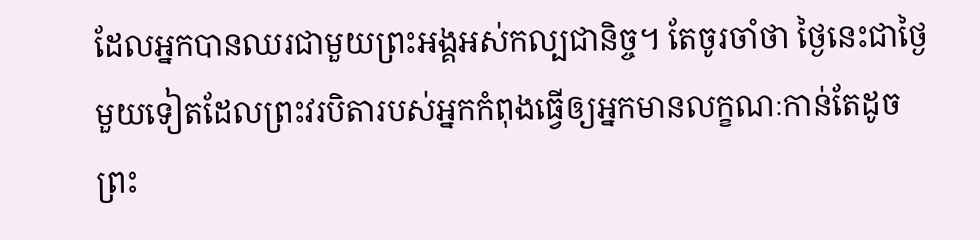ដែលអ្នកបានឈរជាមួយព្រះអង្គអស់កល្បជានិច្ច។ តែចូរចាំថា ថ្ងៃនេះជាថ្ងៃមួយទៀតដែលព្រះវរបិតារបស់អ្នកកំពុងធ្វើឲ្យអ្នកមានលក្ខណៈកាន់តែដូចព្រះ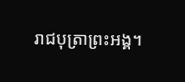រាជបុត្រាព្រះអង្គ។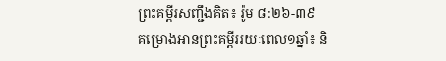ព្រះគម្ពីរសញ្ជឹងគិត៖ រ៉ូម ៨:២៦-៣៩
គម្រោងអានព្រះគម្ពីររយៈពេល១ឆ្នាំ៖ និ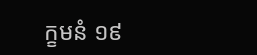ក្ខមនំ ១៩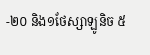-២០ និង១ថែស្សាឡូនិច ៥